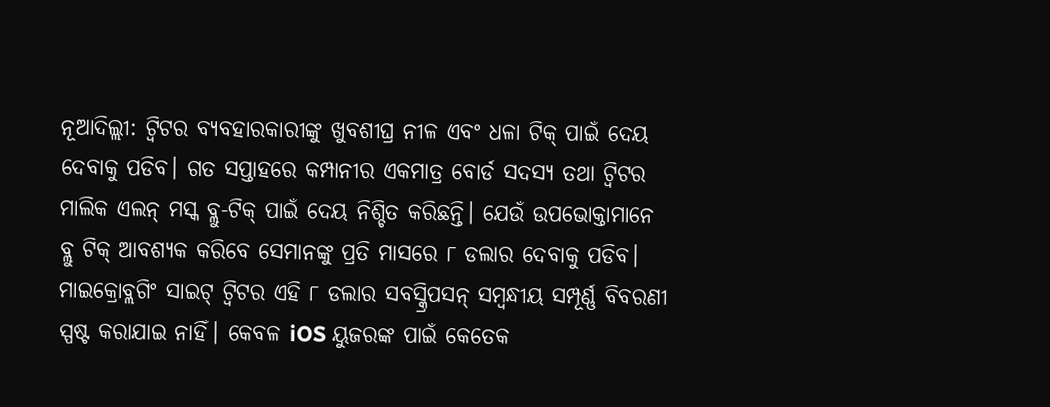ନୂଆଦିଲ୍ଲୀ: ଟ୍ୱିଟର ବ୍ୟବହାରକାରୀଙ୍କୁ ଖୁବଶୀଘ୍ର ନୀଳ ଏବଂ ଧଳା ଟିକ୍ ପାଇଁ ଦେୟ ଦେବାକୁ ପଡିବ। ଗତ ସପ୍ତାହରେ କମ୍ପାନୀର ଏକମାତ୍ର ବୋର୍ଡ ସଦସ୍ୟ ତଥା ଟ୍ୱିଟର ମାଲିକ ଏଲନ୍ ମସ୍କ ବ୍ଲୁ-ଟିକ୍ ପାଇଁ ଦେୟ ନିଶ୍ଚିତ କରିଛନ୍ତି। ଯେଉଁ ଉପଭୋକ୍ତାମାନେ ବ୍ଲୁ ଟିକ୍ ଆବଶ୍ୟକ କରିବେ ସେମାନଙ୍କୁ ପ୍ରତି ମାସରେ ୮ ଡଲାର ଦେବାକୁ ପଡିବ। ମାଇକ୍ରୋବ୍ଲଗିଂ ସାଇଟ୍ ଟ୍ୱିଟର ଏହି ୮ ଡଲାର ସବସ୍କ୍ରିପସନ୍ ସମ୍ବନ୍ଧୀୟ ସମ୍ପୂର୍ଣ୍ଣ ବିବରଣୀ ସ୍ପଷ୍ଟ କରାଯାଇ ନାହିଁ। କେବଳ iOS ୟୁଜରଙ୍କ ପାଇଁ କେତେକ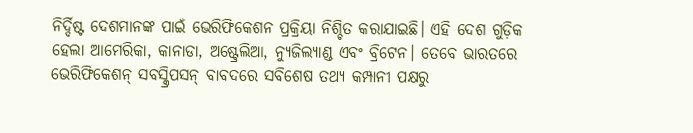ନିର୍ଦ୍ଦିଷ୍ଟ ଦେଶମାନଙ୍କ ପାଇଁ ଭେରିଫିକେଶନ ପ୍ରକ୍ରିୟା ନିଶ୍ଚିତ କରାଯାଇଛି। ଏହି ଦେଶ ଗୁଡ଼ିକ ହେଲା ଆମେରିକା, କାନାଡା, ଅଷ୍ଟ୍ରେଲିଆ, ନ୍ୟୁଜିଲ୍ୟାଣ୍ଡ ଏବଂ ବ୍ରିଟେନ। ତେବେ ଭାରତରେ ଭେରିଫିକେଶନ୍ ସବସ୍କ୍ରିପସନ୍ ବାବଦରେ ସବିଶେଷ ତଥ୍ୟ କମ୍ପାନୀ ପକ୍ଷରୁ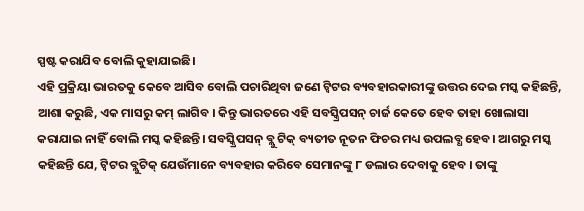ସ୍ପଷ୍ଟ କରାଯିବ ବୋଲି କୁହାଯାଇଛି।
ଏହି ପ୍ରକ୍ରିୟା ଭାରତକୁ କେବେ ଆସିବ ବୋଲି ପଚାରିଥିବା ଜଣେ ଟ୍ୱିଟର ବ୍ୟବହାରକାରୀଙ୍କୁ ଉତ୍ତର ଦେଇ ମସ୍କ କହିଛନ୍ତି, ଆଶା କରୁଛି, ଏକ ମାସରୁ କମ୍ ଲାଗିବ । କିନ୍ତୁ ଭାରତରେ ଏହି ସବସ୍କ୍ରିପସନ୍ ଚାର୍ଜ କେତେ ହେବ ତାହା ଖୋଲାସା କରାଯାଇ ନାହିଁ ବୋଲି ମସ୍କ କହିଛନ୍ତି। ସବସ୍କ୍ରିପସନ୍ ବ୍ଲୁ ଟିକ୍ ବ୍ୟତୀତ ନୂତନ ଫିଚର ମଧ୍ୟ ଉପଲବ୍ଧ ହେବ। ଆଗରୁ ମସ୍କ କହିଛନ୍ତି ଯେ, ଟ୍ୱିଟର ବ୍ଲୁଟିକ୍ ଯେଉଁମାନେ ବ୍ୟବହାର କରିବେ ସେମାନଙ୍କୁ ୮ ଡଲାର ଦେବାକୁ ହେବ । ତାଙ୍କୁ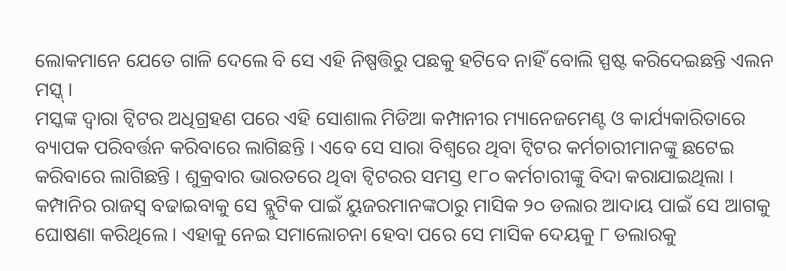ଲୋକମାନେ ଯେତେ ଗାଳି ଦେଲେ ବି ସେ ଏହି ନିଷ୍ପତ୍ତିରୁ ପଛକୁ ହଟିବେ ନାହିଁ ବୋଲି ସ୍ପଷ୍ଟ କରିଦେଇଛନ୍ତି ଏଲନ ମସ୍କ୍ ।
ମସ୍କଙ୍କ ଦ୍ୱାରା ଟ୍ୱିଟର ଅଧିଗ୍ରହଣ ପରେ ଏହି ସୋଶାଲ ମିଡିଆ କମ୍ପାନୀର ମ୍ୟାନେଜମେଣ୍ଟ ଓ କାର୍ଯ୍ୟକାରିତାରେ ବ୍ୟାପକ ପରିବର୍ତ୍ତନ କରିବାରେ ଲାଗିଛନ୍ତି । ଏବେ ସେ ସାରା ବିଶ୍ୱରେ ଥିବା ଟ୍ୱିଟର କର୍ମଚାରୀମାନଙ୍କୁ ଛଟେଇ କରିବାରେ ଲାଗିଛନ୍ତି । ଶୁକ୍ରବାର ଭାରତରେ ଥିବା ଟ୍ୱିଟରର ସମସ୍ତ ୧୮୦ କର୍ମଚାରୀଙ୍କୁ ବିଦା କରାଯାଇଥିଲା । କମ୍ପାନିର ରାଜସ୍ୱ ବଢାଇବାକୁ ସେ ବ୍ଲୁଟିକ ପାଇଁ ୟୁଜରମାନଙ୍କଠାରୁ ମାସିକ ୨୦ ଡଲାର ଆଦାୟ ପାଇଁ ସେ ଆଗକୁ ଘୋଷଣା କରିଥିଲେ । ଏହାକୁ ନେଇ ସମାଲୋଚନା ହେବା ପରେ ସେ ମାସିକ ଦେୟକୁ ୮ ଡଲାରକୁ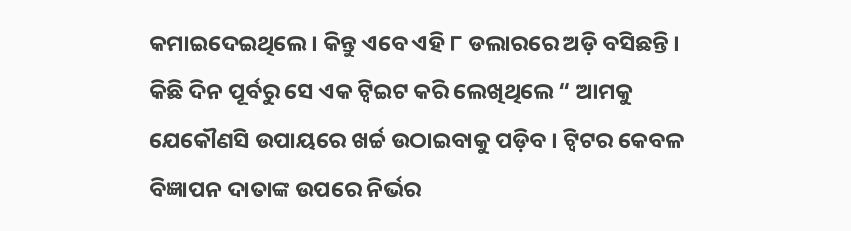କମାଇଦେଇଥିଲେ । କିନ୍ତୁ ଏବେ ଏହି ୮ ଡଲାରରେ ଅଡ଼ି ବସିଛନ୍ତି ।
କିଛି ଦିନ ପୂର୍ବରୁ ସେ ଏକ ଟ୍ୱିଇଟ କରି ଲେଖିଥିଲେ “ ଆମକୁ ଯେକୌଣସି ଉପାୟରେ ଖର୍ଚ୍ଚ ଉଠାଇବାକୁ ପଡ଼ିବ । ଟ୍ୱିଟର କେବଳ ବିଜ୍ଞାପନ ଦାତାଙ୍କ ଉପରେ ନିର୍ଭର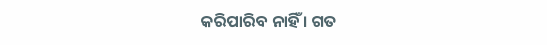କରିପାରିବ ନାହିଁ । ଗତ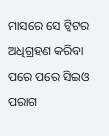ମାସରେ ସେ ଟ୍ୱିଟର ଅଧିଗ୍ରହଣ କରିବା ପରେ ପରେ ସିଇଓ ପରାଗ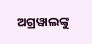ଅଗ୍ରୱାଲଙ୍କୁ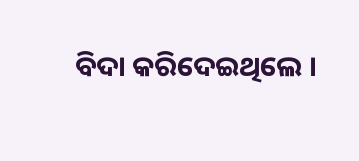ବିଦା କରିଦେଇଥିଲେ ।